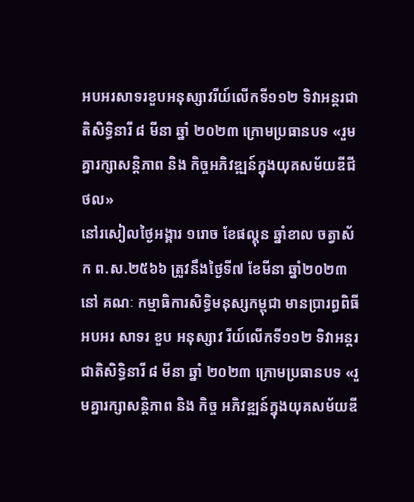អបអរសាទរខួបអនុស្សាវរីយ៍លើកទី១១២ ទិវាអន្តរជាតិសិទ្ធិនារី ៨ មីនា ឆ្នាំ ២០២៣ ក្រោមប្រធានបទ «រួមគ្នារក្សាសន្តិភាព និង កិច្ចអភិវឌ្ឍន៍ក្នុងយុគសម័យឌីជីថល»
នៅរសៀលថ្ងៃអង្គារ ១រោច ខែផល្គុន ឆ្នាំខាល ចត្វាស័ក ព.ស.២៥៦៦ ត្រូវនឹងថ្ងៃទី៧ ខែមីនា ឆ្នាំ២០២៣ នៅ គណៈ កម្មាធិការសិទ្ធិមនុស្សកម្ពុជា មានប្រារព្ធពិធីអបអរ សាទរ ខួប អនុស្សាវ រីយ៍លើកទី១១២ ទិវាអន្តរជាតិសិទ្ធិនារី ៨ មីនា ឆ្នាំ ២០២៣ ក្រោមប្រធានបទ «រួមគ្នារក្សាសន្តិភាព និង កិច្ច អភិវឌ្ឍន៍ក្នុងយុគសម័យឌី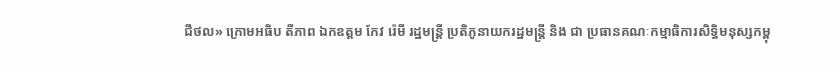ជីថល» ក្រោមអធិប តីភាព ឯកឧត្តម កែវ រ៉េមី រដ្ឋមន្រ្តី ប្រតិភូនាយករដ្ឋមន្រ្តី និង ជា ប្រធានគណៈកម្មាធិការសិទ្ធិមនុស្សកម្ពុ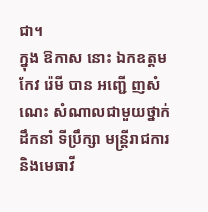ជា។
ក្នុង ឱកាស នោះ ឯកឧត្តម កែវ រ៉េមី បាន អញ្ជើ ញសំណេះ សំណាលជាមួយថ្នាក់ដឹកនាំ ទីប្រឹក្សា មន្រ្តីរាជការ និងមេធាវី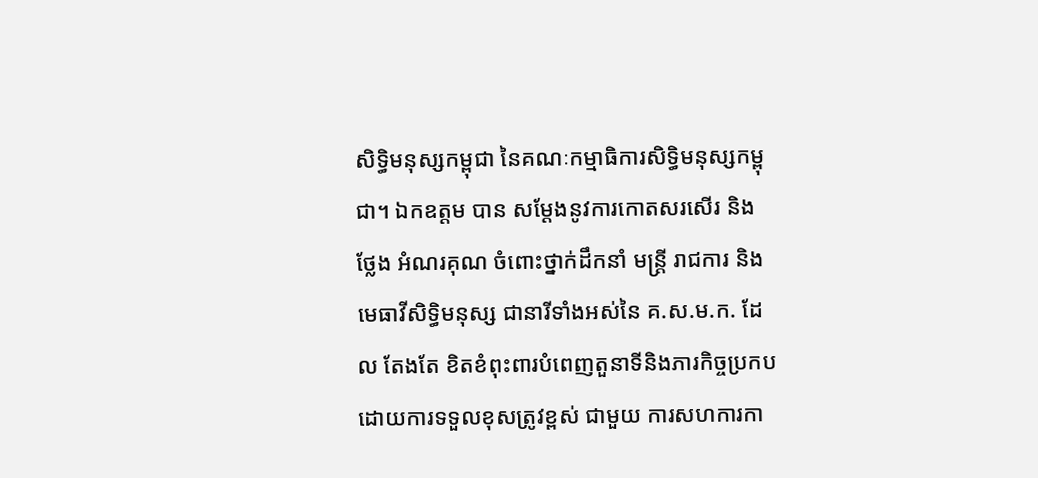សិទ្ធិមនុស្សកម្ពុជា នៃគណៈកម្មាធិការសិទ្ធិមនុស្សកម្ពុជា។ ឯកឧត្តម បាន សម្ដែងនូវការកោតសរសើរ និង ថ្លែង អំណរគុណ ចំពោះថ្នាក់ដឹកនាំ មន្រ្តី រាជការ និងមេធាវីសិទ្ធិមនុស្ស ជានារីទាំងអស់នៃ គ.ស.ម.ក. ដែល តែងតែ ខិតខំពុះពារបំពេញតួនាទីនិងភារកិច្ចប្រកបដោយការទទួលខុសត្រូវខ្ពស់ ជាមួយ ការសហការកា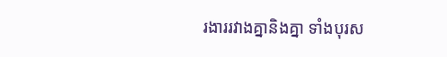រងាររវាងគ្នានិងគ្នា ទាំងបុរស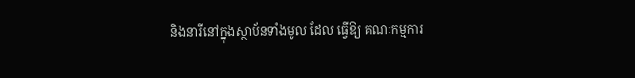និងនារីនៅក្នុងស្ថាប័នទាំងមូល ដែល ធ្វើឱ្យ គណៈកម្មការ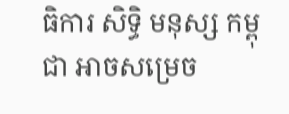ធិការ សិទ្ធិ មនុស្ស កម្ពុជា អាចសម្រេច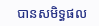បានសមិទ្ធផល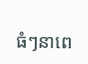ធំៗនាពេ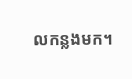លកន្លងមក។